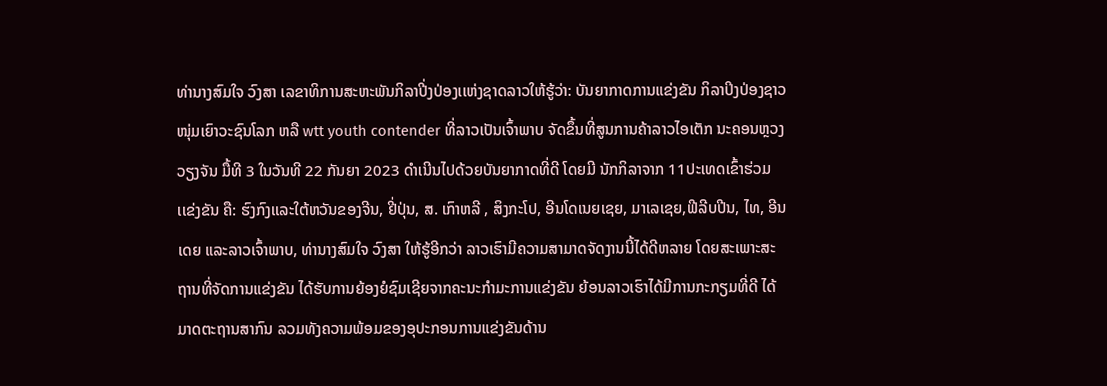ທ່ານາງສົມໃຈ ວົງສາ ເລຂາທິການສະຫະພັນກິລາປີ່ງປ່ອງເເຫ່ງຊາດລາວໃຫ້ຮູ້ວ່າ: ບັນຍາກາດການແຂ່ງຂັນ ກິລາປິງປ່ອງຊາວໜຸ່ມເຍົາວະຊົນໂລກ ຫລື wtt youth contender ທີ່ລາວເປັນເຈົ້າພາບ ຈັດຂຶ້ນທີ່ສູນການຄ້າລາວໄອເຕັກ ນະຄອນຫຼວງວຽງຈັນ ມື້ທີ 3 ໃນວັນທີ 22 ກັນຍາ 2023 ດໍາເນີນໄປດ້ວຍບັນຍາກາດທີ່ດີ ໂດຍມີ ນັກກິລາຈາກ 11ປະເທດເຂົ້າຮ່ວມເເຂ່ງຂັນ ຄື: ຮົງກົງເເລະໃຕ້ຫວັນຂອງຈີນ, ຢີ່ປຸ່ນ, ສ. ເກົາຫລີ , ສິງກະໂປ, ອີນໂດເນຍເຊຍ, ມາເລເຊຍ,ຟີລີບປີນ, ໄທ, ອີນເດຍ ແລະລາວເຈົ້າພາບ, ທ່ານາງສົມໃຈ ວົງສາ ໃຫ້ຮູ້ອີກວ່າ ລາວເຮົາມີຄວາມສາມາດຈັດງານນີ້ໄດ້ດີຫລາຍ ໂດຍສະເພາະສະຖານທີ່ຈັດການແຂ່ງຂັນ ໄດ້ຮັບການຍ້ອງຍໍຊົມເຊີຍຈາກຄະນະກໍາມະການແຂ່ງຂັນ ຍ້ອນລາວເຮົາໄດ້ມີການກະກຽມທີ່ດີ ໄດ້ມາດຕະຖານສາກົນ ລວມທັງຄວາມພ້ອມຂອງອຸປະກອນການແຂ່ງຂັນດ້ານ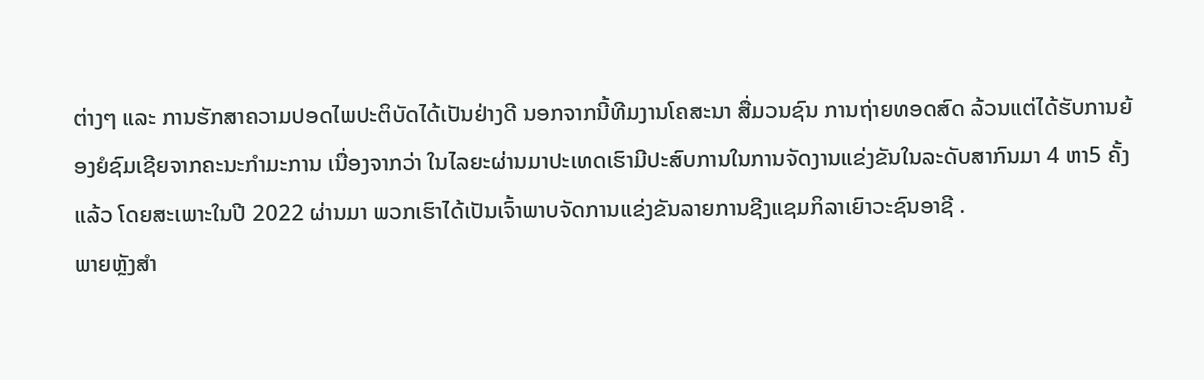ຕ່າງໆ ແລະ ການຮັກສາຄວາມປອດໄພປະຕິບັດໄດ້ເປັນຢ່າງດີ ນອກຈາກນີ້ທີມງານໂຄສະນາ ສື່ມວນຊົນ ການຖ່າຍທອດສົດ ລ້ວນແຕ່ໄດ້ຮັບການຍ້ອງຍໍຊົມເຊີຍຈາກຄະນະກໍາມະການ ເນື່ອງຈາກວ່າ ໃນໄລຍະຜ່ານມາປະເທດເຮົາມີປະສົບການໃນການຈັດງານແຂ່ງຂັນໃນລະດັບສາກົນມາ 4 ຫາ5 ຄັ້ງແລ້ວ ໂດຍສະເພາະໃນປີ 2022 ຜ່ານມາ ພວກເຮົາໄດ້ເປັນເຈົ້າພາບຈັດການແຂ່ງຂັນລາຍການຊີງແຊມກິລາເຍົາວະຊົນອາຊີ .
ພາຍຫຼັງສໍາ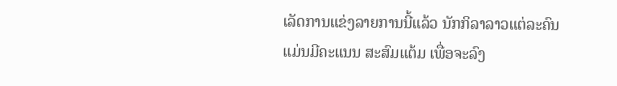ເລັດການແຂ່ງລາຍການນີ້ແລ້ວ ນັກກິລາລາວແຕ່ລະຄົນ ແມ່ນມີຄະແນນ ສະສົມແຕ້ມ ເພື່ອຈະລົງ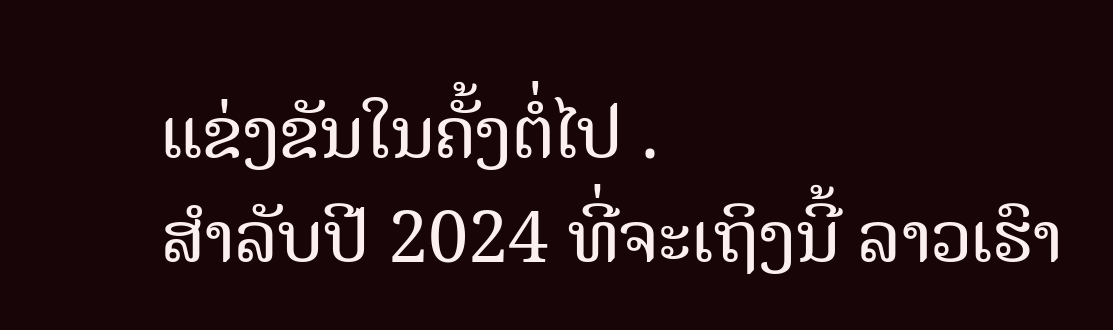ແຂ່ງຂັນໃນຄັ້ງຕໍ່ໄປ .
ສໍາລັບປີ 2024 ທີ່ຈະເຖິງນີ້ ລາວເຮົາ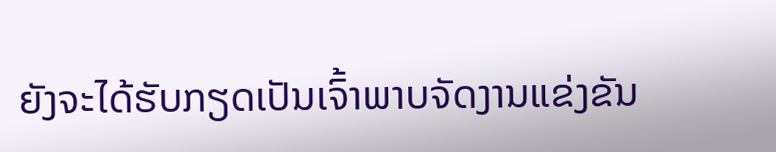ຍັງຈະໄດ້ຮັບກຽດເປັນເຈົ້າພາບຈັດງານແຂ່ງຂັນ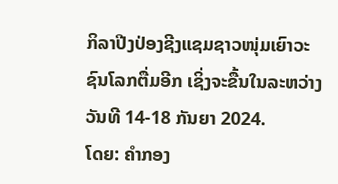ກິລາປີງປ່ອງຊີງແຊມຊາວໜຸ່ມເຍົາວະຊົນໂລກຕື່ມອີກ ເຊິ່ງຈະຂື້ນໃນລະຫວ່າງວັນທີ 14-18 ກັນຍາ 2024.
ໂດຍ: ຄໍາກອງ